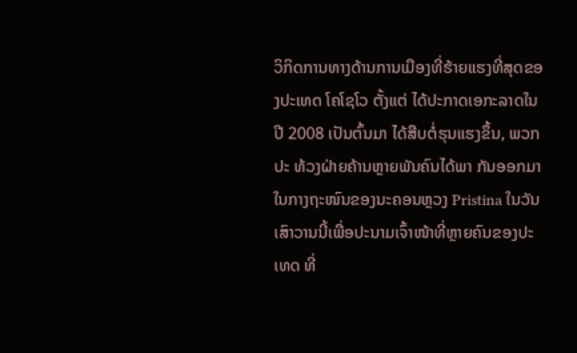ວິກິດການທາງດ້ານການເມືອງທີ່ຮ້າຍແຮງທີ່ສຸດຂອງປະເທດ ໂຄໂຊໂວ ຕັ້ງແຕ່ ໄດ້ປະກາດເອກະລາດໃນປີ 2008 ເປັນຕົ້ນມາ ໄດ້ສືບຕໍ່ຮຸນແຮງຂຶ້ນ, ພວກປະ ທ້ວງຝ່າຍຄ້ານຫຼາຍພັນຄົນໄດ້ພາ ກັນອອກມາໃນກາງຖະໜົນຂອງນະຄອນຫຼວງ Pristina ໃນວັນ ເສົາວານນີ້ເພື່ອປະນາມເຈົ້າໜ້າທີ່ຫຼາຍຄົນຂອງປະເທດ ທີ່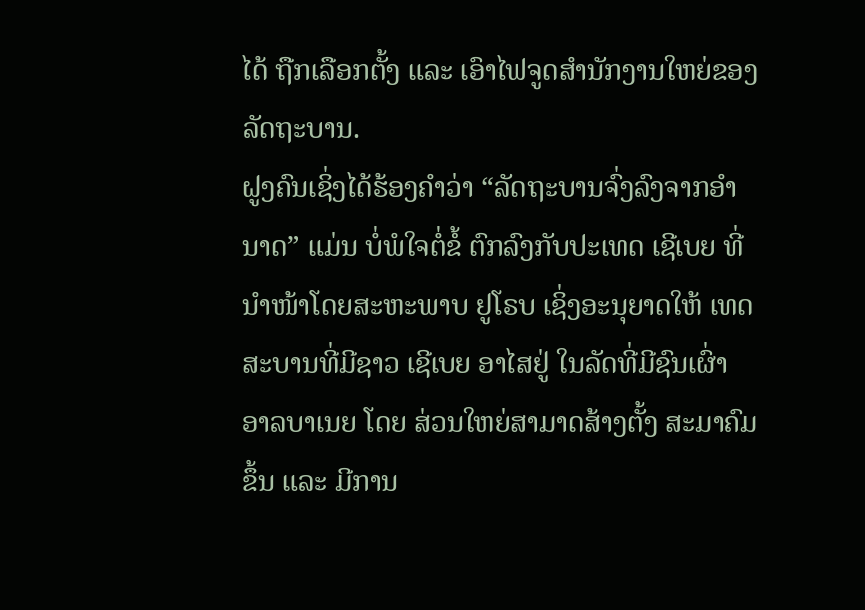ໄດ້ ຖືກເລືອກຕັ້ງ ແລະ ເອົາໄຟຈູດສຳນັກງານໃຫຍ່ຂອງລັດຖະບານ.
ຝູງຄົນເຊິ່ງໄດ້ຮ້ອງຄຳວ່າ “ລັດຖະບານຈົ່ງລົງຈາກອຳນາດ” ແມ່ນ ບໍ່ພໍໃຈຕໍ່ຂໍ້ ຕົກລົງກັບປະເທດ ເຊີເບຍ ທີ່ນຳໜ້າໂດຍສະຫະພາບ ຢູໂຣບ ເຊິ່ງອະນຸຍາດໃຫ້ ເທດສະບານທີ່ມີຊາວ ເຊີເບຍ ອາໄສຢູ່ ໃນລັດທີ່ມີຊົນເຜົ່າ ອາລບາເນຍ ໂດຍ ສ່ວນໃຫຍ່ສາມາດສ້າງຕັ້ງ ສະມາຄົມຂຶ້ນ ແລະ ມີການ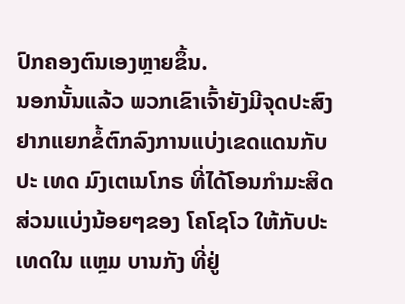ປົກຄອງຕົນເອງຫຼາຍຂຶ້ນ.
ນອກນັ້ນແລ້ວ ພວກເຂົາເຈົ້າຍັງມີຈຸດປະສົງຢາກແຍກຂໍ້ຕົກລົງການແບ່ງເຂດແດນກັບປະ ເທດ ມົງເຕເນໂກຣ ທີ່ໄດ້ໂອນກຳມະສິດສ່ວນແບ່ງນ້ອຍໆຂອງ ໂຄໂຊໂວ ໃຫ້ກັບປະເທດໃນ ແຫຼມ ບານກັງ ທີ່ຢູ່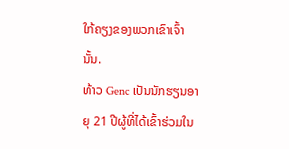ໃກ້ຄຽງຂອງພວກເຂົາເຈົ້ານັ້ນ.
ທ້າວ Genc ເປັນນັກຮຽນອາຍຸ 21 ປີຜູ້ທີ່ໄດ້ເຂົ້າຮ່ວມໃນ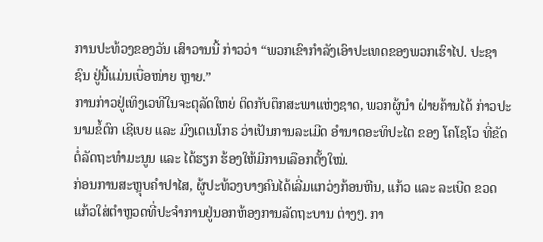ການປະທ້ວງຂອງວັນ ເສົາວານນີ້ ກ່າວວ່າ “ພວກເຂົາກຳລັງເອົາປະເທດຂອງພວກເຮົາໄປ. ປະຊາຊົນ ຢູ່ນີ້ແມ່ນເບື່ອໜ່າຍ ຫຼາຍ.”
ການກ່າວຢູ່ເທິງເວທີໃນຈະຕຸລັດໃຫຍ່ ຕິດກັບຕຶກສະພາແຫ່ງຊາດ, ພວກຜູ້ນຳ ຝ່າຍຄ້ານໄດ້ ກ່າວປະນາມຂໍ້ຕົກ ເຊີເບຍ ແລະ ມົງເຕເນໂກຣ ວ່າເປັນການລະເມີດ ອຳນາດອະທິປະໄຕ ຂອງ ໂຄໂຊໂວ ທີ່ຂັດຕໍ່ລັດຖະທຳມະນູນ ແລະ ໄດ້ຮຽກ ຮ້ອງໃຫ້ມີການເລືອກຕັ້ງໃໝ່.
ກ່ອນການສະຫຼຸບຄຳປາໄສ, ຜູ້ປະທ້ວງບາງຄົນໄດ້ເລີ່ມແກວ່ງກ້ອນຫີນ, ແກ້ວ ແລະ ລະເບີດ ຂວດແກ້ວໃສ່ຕຳຫຼວດທີ່ປະຈຳການຢູ່ນອກຫ້ອງການລັດຖະບານ ຕ່າງໆ. ກາ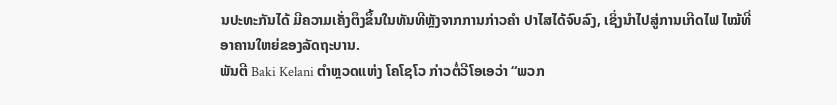ນປະທະກັນໄດ້ ມີຄວາມເຄັ່ງຕຶງຂຶ້ນໃນທັນທີຫຼັງຈາກການກ່າວຄຳ ປາໄສໄດ້ຈົບລົງ, ເຊິ່ງນຳໄປສູ່ການເກີດໄຟ ໄໝ້ທີ່ອາຄານໃຫຍ່ຂອງລັດຖະບານ.
ພັນຕີ Baki Kelani ຕຳຫຼວດແຫ່ງ ໂຄໂຊໂວ ກ່າວຕໍ່ວີໂອເອວ່າ “ພວກ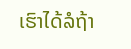ເຮົາໄດ້ລໍຖ້າ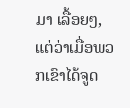ມາ ເລື້ອຍໆ, ແຕ່ວ່າເມື່ອພວກເຂົາໄດ້ຈູດ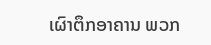ເຜົາຕຶກອາຄານ ພວກ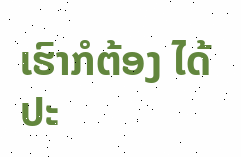ເຮົາກໍຕ້ອງ ໄດ້ປະ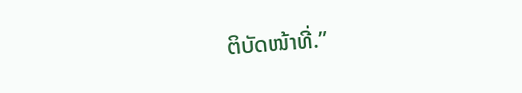ຕິບັດໜ້າທີ່.”